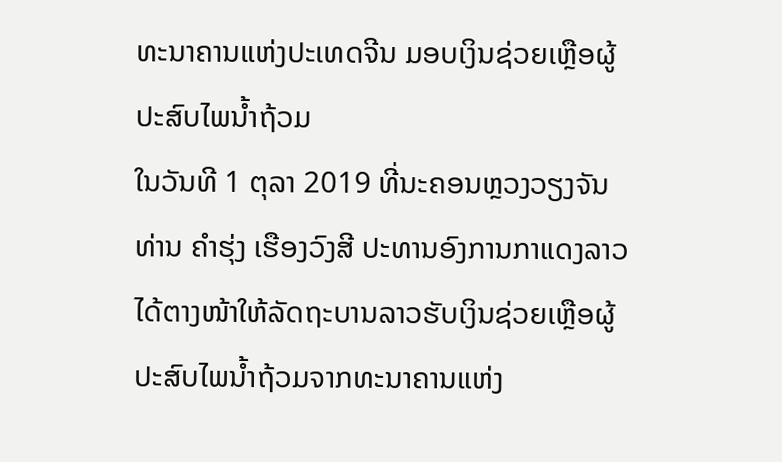ທະນາຄານແຫ່ງປະເທດຈີນ ມອບເງິນຊ່ວຍເຫຼືອຜູ້ປະສົບໄພນໍ້າຖ້ວມ
ໃນວັນທີ 1 ຕຸລາ 2019 ທີ່ນະຄອນຫຼວງວຽງຈັນ ທ່ານ ຄຳຮຸ່ງ ເຮືອງວົງສີ ປະທານອົງການກາແດງລາວໄດ້ຕາງໜ້າໃຫ້ລັດຖະບານລາວຮັບເງິນຊ່ວຍເຫຼືອຜູ້ປະສົບໄພນໍ້າຖ້ວມຈາກທະນາຄານແຫ່ງ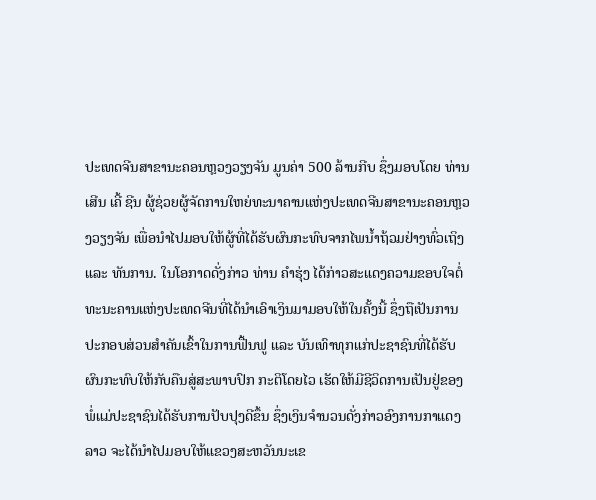ປະເທດຈີນສາຂານະຄອນຫຼວງວຽງຈັນ ມູນຄ່າ 500 ລ້ານກີບ ຊຶ່ງມອບໂດຍ ທ່ານ ເສີນ ເຄີ້ ຊີນ ຜູ້ຊ່ວຍຜູ້ຈັດການໃຫຍ່ທະນາຄານແຫ່ງປະເທດຈີນສາຂານະຄອນຫຼວງວຽງຈັນ ເພື່ອນຳໄປມອບໃຫ້ຜູ້ທີ່ໄດ້ຮັບຜົນກະທົບຈາກໄພນໍ້າຖ້ວມຢ່າງທົ່ວເຖິງ ແລະ ທັນການ. ໃນໂອກາດດັ່ງກ່າວ ທ່ານ ຄຳຮຸ່ງ ໄດ້ກ່າວສະແດງຄວາມຂອບໃຈຕໍ່ທະນະຄານແຫ່ງປະເທດຈີນທີ່ໄດ້ນຳເອົາເງິນມາມອບໃຫ້ໃນຄັ້ງນີ້ ຊຶ່ງຖືເປັນການປະກອບສ່ວນສຳຄັນເຂົ້າໃນການຟື້ນຟູ ແລະ ບັນເທົາທຸກແກ່ປະຊາຊົນທີ່ໄດ້ຮັບຜົນກະທົບໃຫ້ກັບຄືນສູ່ສະພາບປົກ ກະຕິໂດຍໄວ ເຮັດໃຫ້ມີຊີວິດການເປັນຢູ່ຂອງພໍ່ແມ່ປະຊາຊົນໄດ້ຮັບການປັບປຸງດີຂຶ້ນ ຊຶ່ງເງິນຈຳນວນດັ່ງກ່າວອົງການກາແດງລາວ ຈະໄດ້ນຳໄປມອບໃຫ້ແຂວງສະຫວັນນະເຂ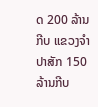ດ 200 ລ້ານກີບ ແຂວງຈຳປາສັກ 150 ລ້ານກີບ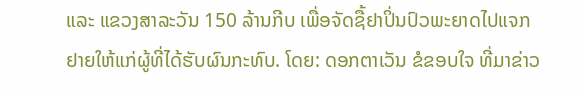ແລະ ແຂວງສາລະວັນ 150 ລ້ານກີບ ເພື່ອຈັດຊື້ຢາປິ່ນປົວພະຍາດໄປແຈກຢາຍໃຫ້ແກ່ຜູ້ທີ່ໄດ້ຮັບຜົນກະທົບ. ໂດຍ: ດອກຕາເວັນ ຂໍຂອບໃຈ ທີ່ມາຂ່າວ